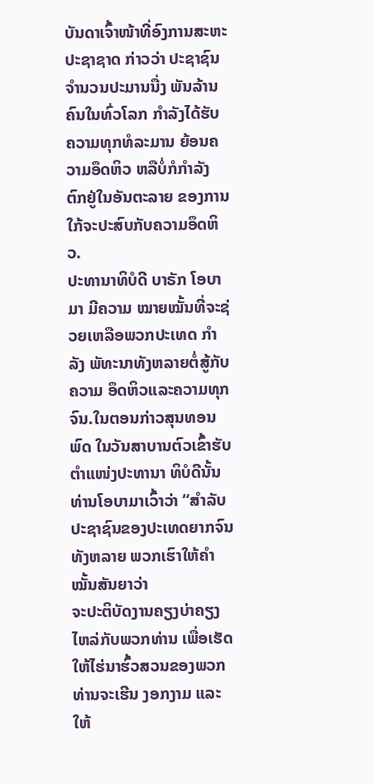ບັນດາເຈົ້າໜ້າທີ່ອົງການສະຫະປະຊາຊາດ ກ່າວວ່າ ປະຊາຊົນ ຈຳນວນປະມານນື່ງ ພັນລ້ານຄົນໃນທົ່ວໂລກ ກຳລັງໄດ້ຮັບຄວາມທຸກທໍລະມານ ຍ້ອນຄວາມອຶດຫິວ ຫລືບໍ່ກໍກຳລັງຕົກຢູ່ໃນອັນຕະລາຍ ຂອງການໃກ້ຈະປະສົບກັບຄວາມອຶດຫິວ.
ປະທານາທິບໍດີ ບາຣັກ ໂອບາມາ ມີຄວາມ ໝາຍໝັ້ນທີ່ຈະຊ່ວຍເຫລືອພວກປະເທດ ກຳລັງ ພັທະນາທັງຫລາຍຕໍ່ສູ້ກັບຄວາມ ອຶດຫິວແລະຄວາມທຸກຈົນ.ໃນຕອນກ່າວສຸນທອນພົດ ໃນວັນສາບານຕົວເຂົ້າຮັບ ຕຳແໜ່ງປະທານາ ທິບໍດີນັ້ນ ທ່ານໂອບາມາເວົ້າວ່າ “ສຳລັບປະຊາຊົນຂອງປະເທດຍາກຈົນ ທັງຫລາຍ ພວກເຮົາໃຫ້ຄຳໝັ້ນສັນຍາວ່າ
ຈະປະຕິບັດງານຄຽງບ່າຄຽງ ໄຫລ່ກັບພວກທ່ານ ເພື່ອເຮັດໃຫ້ໄຮ່ນາຮົ້ວສວນຂອງພວກທ່ານຈະເຮີນ ງອກງາມ ແລະໃຫ້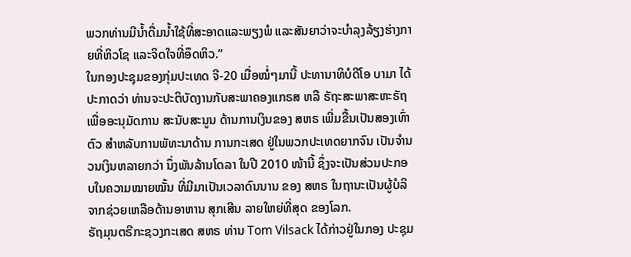ພວກທ່ານມີນ້ຳດື່ມນ້ຳໃຊ້ທີ່ສະອາດແລະພຽງພໍ ແລະສັນຍາວ່າຈະບຳລຸງລ້ຽງຮ່າງກາຍທີ່ຫິວໂຊ ແລະຈິດໃຈທີ່ອຶດຫິວ.”
ໃນກອງປະຊຸມຂອງກຸ່ມປະເທດ ຈີ-20 ເມື່ອໝໍ່ໆມານີ້ ປະທານາທິບໍດີໂອ ບາມາ ໄດ້ປະກາດວ່າ ທ່ານຈະປະຕິບັດງານກັບສະພາຄອງແກຣສ ຫລື ຣັຖະສະພາສະຫະຣັຖ ເພື່ອອະນຸມັດການ ສະນັບສະນູນ ດ້ານການເງິນຂອງ ສຫຣ ເພີ່ມຂື້ນເປັນສອງເທົ່າຕົວ ສຳຫລັບການພັທະນາດ້ານ ການກະເສດ ຢູ່ໃນພວກປະເທດຍາກຈົນ ເປັນຈຳນວນເງິນຫລາຍກວ່າ ນຶ່ງພັນລ້ານໂດລາ ໃນປີ 2010 ໜ້ານີ້ ຊຶ່ງຈະເປັນສ່ວນປະກອບໃນຄວາມໝາຍໝັ້ນ ທີ່ມີມາເປັນເວລາດົນນານ ຂອງ ສຫຣ ໃນຖານະເປັນຜູ້ບໍລິຈາກຊ່ວຍເຫລືອດ້ານອາຫານ ສຸກເສີນ ລາຍໃຫຍ່ທີ່ສຸດ ຂອງໂລກ.
ຣັຖມຸນຕຣີກະຊວງກະເສດ ສຫຣ ທ່ານ Tom Vilsack ໄດ້ກ່າວຢູ່ໃນກອງ ປະຊຸມ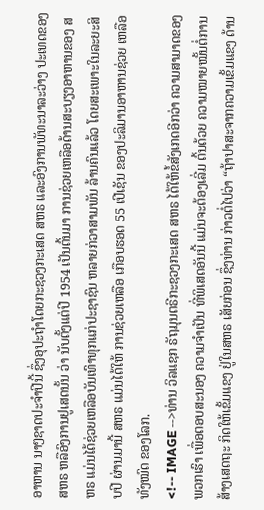ອາຫານ ນາໆຊາດປະຈຳປີນີ້ ຊຶ່ງອຸປະຖຳໂດຍກະຊວງກະເສດ ສຫຣ ແລະອົງການພັທະນາລະວ່າງ ປະເທດຂອງ ສຫຣ ຫລືອົງການຢູເສດນັ້ນ ວ່າ ນັບຕັ້ງແຕ່ປີ 1954 ເປັນຕົ້ນມາ ການຊ່ວຍເຫລືອດ້ານສະບຽງອາຫານຂອງ ສຫຣ ແມ່ນໄດ້ຊ່ວຍເຫລືອບັນເທົາທຸກແກ່ປະຊາຊົນ ຫລາຍກ່ວາສາມພັນ ລ້ານຄົນແລ້ວ ໂດຍສະເພາະໃນລະຍະສິບປີ ຜ່ານມານີ້ ສຫຣ ແມ່ນໄດ້ໃຫ້ ການຊ່ວຍເຫລືອ ເກືອບຮອດ 55 ເປີເຊັນ ຂອງປະລິມານອາຫານຊ່ວຍ ເຫລືອທັງໝົດ ຂອງໂລກ.
<!-- IMAGE -->ທ່ານ ວິລແຊກ ຣັຖມຸນຕຣີກະຊວງກະເສດ ສຫຣ ໄດ້ໃຫ້ຂໍ້ສັງເກດອີກວ່າ ຄວາມສາມາດຂອງພວກເຮົາ ເພື່ອຕອບສະນອງ ຄວາມຈຳເປັນ ທີ່ພິເສດອັນນີ້ ແມ່ນຈະຕ້ອງເລີ່ມ ຕົ້ນດ້ວຍ ຄວາມໝາຍໝັ້ນຕໍ່ການສ້າງເສດຖະ ກິດໃຫ້ເຂັ້ມແຂງ ຢູ່ໃນສຫຣ ເສັຍກ່ອນ ຊຶ່ງທ່ານ ກ່າວຕໍ່ໄປວ່າ “ຖ້າປາສະຈາກຄວາມເຂັ້ມແຂງ ດ້ານ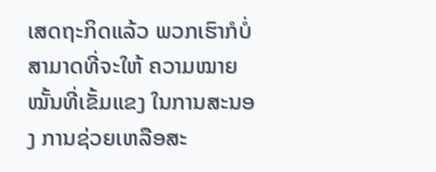ເສດຖະກິດແລ້ວ ພວກເຮົາກໍບໍ່ສາມາດທີ່ຈະໃຫ້ ຄວາມໝາຍໝັ້ນທີ່ເຂັ້ມແຂງ ໃນການສະນອງ ການຊ່ວຍເຫລືອສະ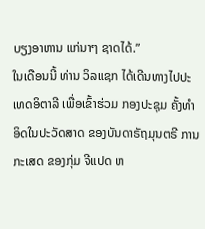ບຽງອາຫານ ແກ່ນາໆ ຊາດໄດ້.”
ໃນເດືອນນີ້ ທ່ານ ວິລແຊກ ໄດ້ເດີນທາງໄປປະເທດອິຕາລີ ເພື່ອເຂົ້າຮ່ວມ ກອງປະຊຸມ ຄັ້ງທຳອິດໃນປະວັດສາດ ຂອງບັນດາຣັຖມຸນຕຣີ ການກະເສດ ຂອງກຸ່ມ ຈີແປດ ຫ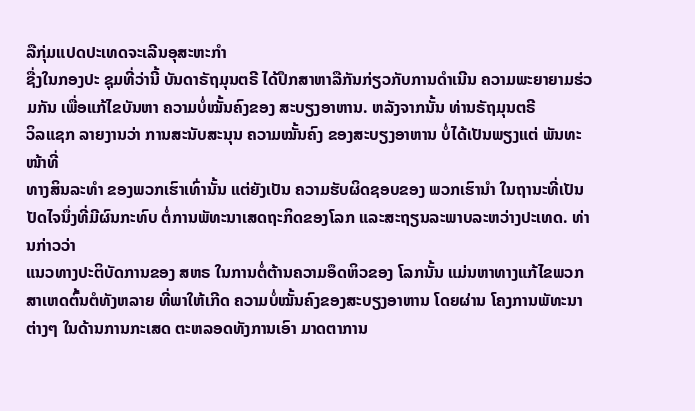ລືກຸ່ມແປດປະເທດຈະເລີນອຸສະຫະກຳ
ຊື່ງໃນກອງປະ ຊຸມທີ່ວ່ານີ້ ບັນດາຣັຖມຸນຕຣີ ໄດ້ປຶກສາຫາລືກັນກ່ຽວກັບການດຳເນີນ ຄວາມພະຍາຍາມຮ່ວມກັນ ເພື່ອແກ້ໄຂບັນຫາ ຄວາມບໍ່ໝັ້ນຄົງຂອງ ສະບຽງອາຫານ. ຫລັງຈາກນັ້ນ ທ່ານຣັຖມຸນຕຣີ
ວິລແຊກ ລາຍງານວ່າ ການສະນັບສະນຸນ ຄວາມໝັ້ນຄົງ ຂອງສະບຽງອາຫານ ບໍ່ໄດ້ເປັນພຽງແຕ່ ພັນທະໜ້າທີ່
ທາງສິນລະທຳ ຂອງພວກເຮົາເທົ່ານັ້ນ ແຕ່ຍັງເປັນ ຄວາມຮັບຜິດຊອບຂອງ ພວກເຮົານຳ ໃນຖານະທີ່ເປັນປັດໄຈນຶ່ງທີ່ມີຜົນກະທົບ ຕໍ່ການພັທະນາເສດຖະກິດຂອງໂລກ ແລະສະຖຽນລະພາບລະຫວ່າງປະເທດ. ທ່ານກ່າວວ່າ
ແນວທາງປະຕິບັດການຂອງ ສຫຣ ໃນການຕໍ່ຕ້ານຄວາມອຶດຫິວຂອງ ໂລກນັ້ນ ແມ່ນຫາທາງແກ້ໄຂພວກສາເຫດຕົ້ນຕໍທັງຫລາຍ ທີ່ພາໃຫ້ເກີດ ຄວາມບໍ່ໝັ້ນຄົງຂອງສະບຽງອາຫານ ໂດຍຜ່ານ ໂຄງການພັທະນາຕ່າງໆ ໃນດ້ານການກະເສດ ຕະຫລອດທັງການເອົາ ມາດຕາການ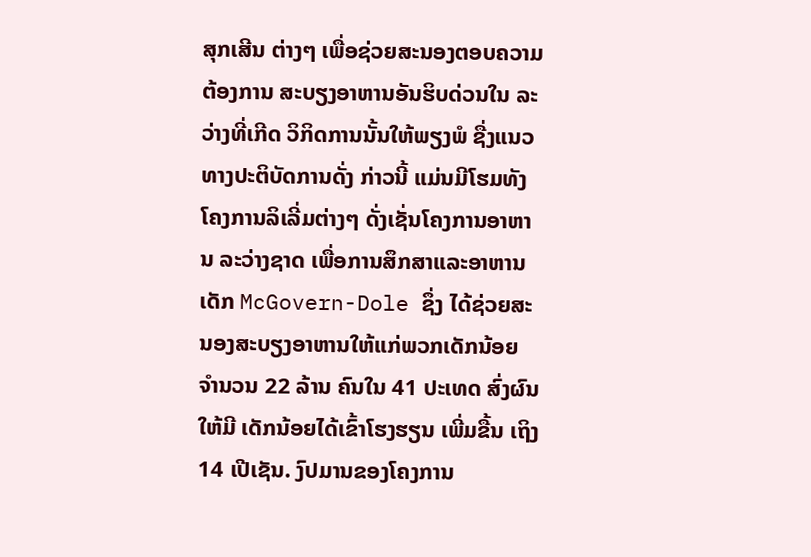ສຸກເສີນ ຕ່າງໆ ເພື່ອຊ່ວຍສະນອງຕອບຄວາມຕ້ອງການ ສະບຽງອາຫານອັນຮິບດ່ວນໃນ ລະວ່າງທີ່ເກີດ ວິກິດການນັ້ນໃຫ້ພຽງພໍ ຊື່ງແນວທາງປະຕິບັດການດັ່ງ ກ່າວນີ້ ແມ່ນມີໂຮມທັງໂຄງການລິເລີ່ມຕ່າງໆ ດັ່ງເຊັ່ນໂຄງການອາຫານ ລະວ່າງຊາດ ເພື່ອການສຶກສາແລະອາຫານເດັກ McGovern-Dole ຊຶ່ງ ໄດ້ຊ່ວຍສະນອງສະບຽງອາຫານໃຫ້ແກ່ພວກເດັກນ້ອຍ ຈຳນວນ 22 ລ້ານ ຄົນໃນ 41 ປະເທດ ສົ່ງຜົນໃຫ້ມີ ເດັກນ້ອຍໄດ້ເຂົ້າໂຮງຮຽນ ເພີ່ມຂື້ນ ເຖິງ 14 ເປີເຊັນ. ງົປມານຂອງໂຄງການ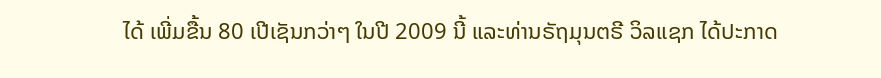ໄດ້ ເພີ່ມຂື້ນ 80 ເປີເຊັນກວ່າໆ ໃນປີ 2009 ນີ້ ແລະທ່ານຣັຖມຸນຕຣີ ວິລແຊກ ໄດ້ປະກາດ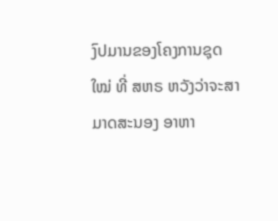ງົປມານຂອງໂຄງການຊຸດໃໝ່ ທີ່ ສຫຣ ຫວັງວ່າຈະສາມາດສະນອງ ອາຫາ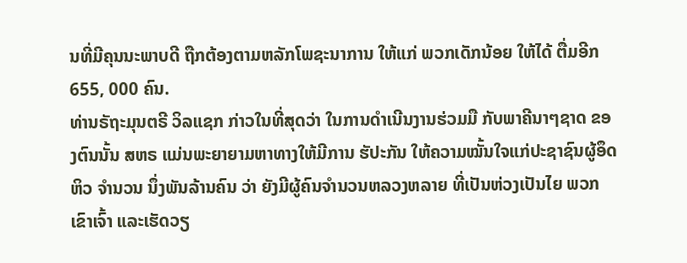ນທີ່ມີຄຸນນະພາບດີ ຖືກຕ້ອງຕາມຫລັກໂພຊະນາການ ໃຫ້ແກ່ ພວກເດັກນ້ອຍ ໃຫ້ໄດ້ ຕື່ມອີກ 655, 000 ຄົນ.
ທ່ານຣັຖະມຸນຕຣີ ວິລແຊກ ກ່າວໃນທີ່ສຸດວ່າ ໃນການດຳເນີນງານຮ່ວມມື ກັບພາຄີນາໆຊາດ ຂອງຕົນນັ້ນ ສຫຣ ແມ່ນພະຍາຍາມຫາທາງໃຫ້ມີການ ຮັປະກັນ ໃຫ້ຄວາມໝັ້ນໃຈແກ່ປະຊາຊົນຜູ້ອຶດຫິວ ຈຳນວນ ນຶ່ງພັນລ້ານຄົນ ວ່າ ຍັງມີຜູ້ຄົນຈຳນວນຫລວງຫລາຍ ທີ່ເປັນຫ່ວງເປັນໄຍ ພວກເຂົາເຈົ້າ ແລະເຮັດວຽ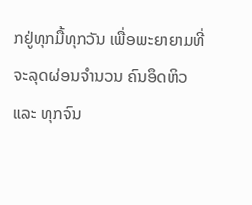ກຢູ່ທຸກມື້ທຸກວັນ ເພື່ອພະຍາຍາມທີ່ຈະລຸດຜ່ອນຈຳນວນ ຄົນອຶດຫິວ ແລະ ທຸກຈົນ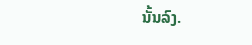ນັ້ນລົງ.